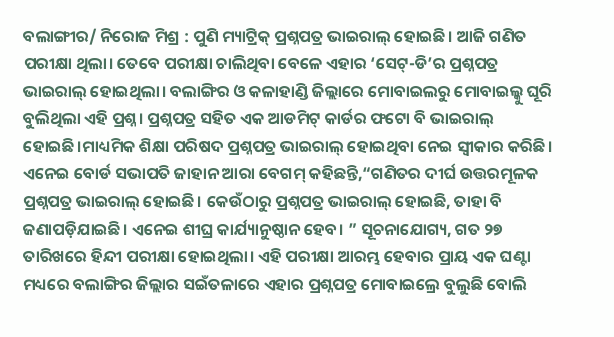ବଲାଙ୍ଗୀର/ ନିରୋଜ ମିଶ୍ର : ପୁଣି ମ୍ୟାଟ୍ରିକ୍ ପ୍ରଶ୍ନପତ୍ର ଭାଇରାଲ୍ ହୋଇଛି। ଆଜି ଗଣିତ ପରୀକ୍ଷା ଥିଲା। ତେବେ ପରୀକ୍ଷା ଚାଲିଥିବା ବେଳେ ଏହାର ‘ସେଟ୍-ଡି’ର ପ୍ରଶ୍ନପତ୍ର ଭାଇରାଲ୍ ହୋଇଥିଲା। ବଲାଙ୍ଗିର ଓ କଳାହାଣ୍ଡି ଜିଲ୍ଲାରେ ମୋବାଇଲରୁ ମୋବାଇଲ୍କୁ ଘୂରି ବୁଲିଥିଲା ଏହି ପ୍ରଶ୍ନ। ପ୍ରଶ୍ନପତ୍ର ସହିତ ଏକ ଆଡମିଟ୍ କାର୍ଡର ଫଟୋ ବି ଭାଇରାଲ୍ ହୋଇଛି।ମାଧ୍ୟମିକ ଶିକ୍ଷା ପରିଷଦ ପ୍ରଶ୍ନପତ୍ର ଭାଇରାଲ୍ ହୋଇଥିବା ନେଇ ସ୍ୱୀକାର କରିଛି। ଏନେଇ ବୋର୍ଡ ସଭାପତି ଜାହାନ ଆରା ବେଗମ୍ କହିଛନ୍ତି,“ଗଣିତର ଦୀର୍ଘ ଉତ୍ତରମୂଳକ ପ୍ରଶ୍ନପତ୍ର ଭାଇରାଲ୍ ହୋଇଛି। କେଉଁଠାରୁ ପ୍ରଶ୍ନପତ୍ର ଭାଇରାଲ୍ ହୋଇଛି, ତାହା ବି ଜଣାପଡ଼ିଯାଇଛି। ଏନେଇ ଶୀଘ୍ର କାର୍ଯ୍ୟାନୁଷ୍ଠାନ ହେବ। ” ସୂଚନାଯୋଗ୍ୟ, ଗତ ୨୭ ତାରିଖରେ ହିନ୍ଦୀ ପରୀକ୍ଷା ହୋଇଥିଲା। ଏହି ପରୀକ୍ଷା ଆରମ୍ଭ ହେବାର ପ୍ରାୟ ଏକ ଘଣ୍ଟା ମଧ୍ୟରେ ବଲାଙ୍ଗିର ଜିଲ୍ଲାର ସଇଁତଳାରେ ଏହାର ପ୍ରଶ୍ନପତ୍ର ମୋବାଇଲ୍ରେ ବୁଲୁଛି ବୋଲି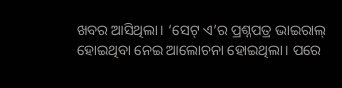ଖବର ଆସିଥିଲା। ‘ସେଟ୍ ଏ’ର ପ୍ରଶ୍ନପତ୍ର ଭାଇରାଲ୍ ହୋଇଥିବା ନେଇ ଆଲୋଚନା ହୋଇଥିଲା। ପରେ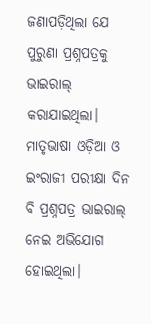ଜଣାପଡ଼ିଥିଲା ଯେ ପୁରୁଣା ପ୍ରଶ୍ନପତ୍ରକୁ ଭାଇରାଲ୍ କରାଯାଇଥିଲା। ମାତୃଭାଷା ଓଡ଼ିଆ ଓ ଇଂରାଜୀ ପରୀକ୍ଷା ଦିନ ବି ପ୍ରଶ୍ନପତ୍ର ଭାଇରାଲ୍ ନେଇ ଅଭିଯୋଗ ହୋଇଥିଲା।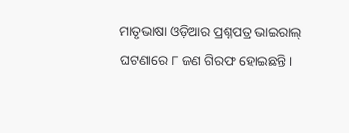ମାତୃଭାଷା ଓଡ଼ିଆର ପ୍ରଶ୍ନପତ୍ର ଭାଇରାଲ୍ ଘଟଣାରେ ୮ ଜଣ ଗିରଫ ହୋଇଛନ୍ତି।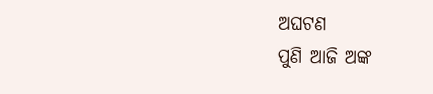ଅଘଟଣ
ପୁଣି ଆଜି ଅଙ୍କ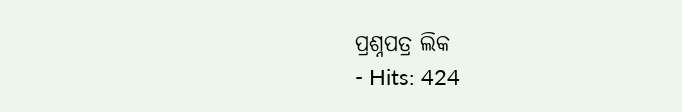ପ୍ରଶ୍ନପତ୍ର ଲିକ
- Hits: 424